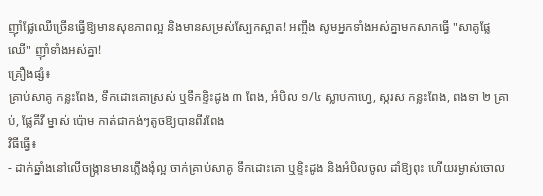ញ៉ាំផ្លែឈើច្រើនធ្វើឱ្យមានសុខភាពល្អ និងមានសម្រស់ស្បែកស្អាត! អញ្ចឹង សូមអ្នកទាំងអស់គ្នាមកសាកធ្វើ "សាគូផ្លែឈើ" ញ៉ាំទាំងអស់គ្នា!
គ្រឿងផ្សំ៖
គ្រាប់សាគូ កន្លះពែង, ទឹកដោះគោស្រស់ ឬទឹកខ្ទិះដូង ៣ ពែង, អំបិល ១/៤ ស្លាបកាហ្វេ, ស្ករស កន្លះពែង, ពងទា ២ គ្រាប់, ផ្លែគីវី ម្នាស់ ប៉ោម កាត់ជាកង់ៗតូចឱ្យបានពីរពែង
វិធីធ្វើ៖
- ដាក់ឆ្នាំងនៅលើចង្រ្កានមានភ្លើងងុំល្អ ចាក់គ្រាប់សាគូ ទឹកដោះគោ ឬខ្ទិះដូង និងអំបិលចូល ដាំឱ្យពុះ ហើយរម្ងាស់ចោល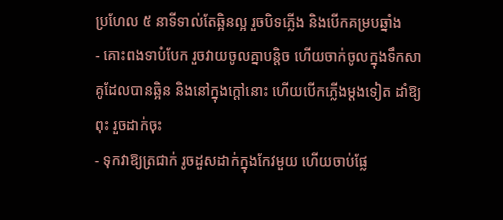ប្រហែល ៥ នាទីទាល់តែឆ្អិនល្អ រួចបិទភ្លើង និងបើកគម្របឆ្នាំង
- គោះពងទាបំបែក រួចវាយចូលគ្នាបន្តិច ហើយចាក់ចូលក្នុងទឹកសាគូដែលបានឆ្អិន និងនៅក្នុងក្ដៅនោះ ហើយបើកភ្លើងម្ដងទៀត ដាំឱ្យពុះ រួចដាក់ចុះ
- ទុកវាឱ្យត្រជាក់ រូចដួសដាក់ក្នុងកែវមួយ ហើយចាប់ផ្លែ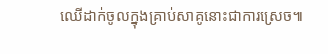ឈើដាក់ចូលក្នុងគ្រាប់សាគូនោះជាការស្រេច៕